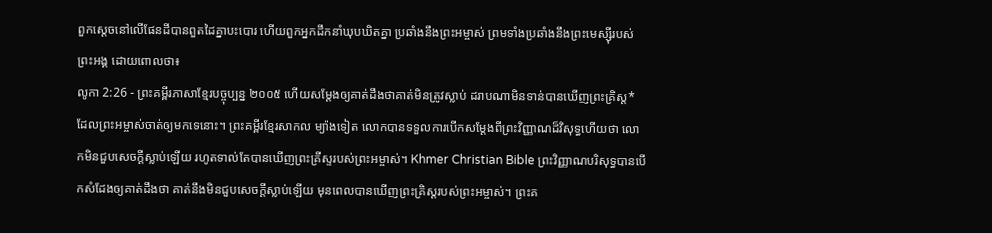ពួកស្ដេចនៅលើផែនដីបានពួតដៃគ្នាបះបោរ ហើយពួកអ្នកដឹកនាំឃុបឃិតគ្នា ប្រឆាំងនឹងព្រះអម្ចាស់ ព្រមទាំងប្រឆាំងនឹងព្រះមេស្ស៊ីរបស់ព្រះអង្គ ដោយពោលថា៖
លូកា 2:26 - ព្រះគម្ពីរភាសាខ្មែរបច្ចុប្បន្ន ២០០៥ ហើយសម្តែងឲ្យគាត់ដឹងថាគាត់មិនត្រូវស្លាប់ ដរាបណាមិនទាន់បានឃើញព្រះគ្រិស្ត* ដែលព្រះអម្ចាស់ចាត់ឲ្យមកទេនោះ។ ព្រះគម្ពីរខ្មែរសាកល ម្យ៉ាងទៀត លោកបានទទួលការបើកសម្ដែងពីព្រះវិញ្ញាណដ៏វិសុទ្ធហើយថា លោកមិនជួបសេចក្ដីស្លាប់ឡើយ រហូតទាល់តែបានឃើញព្រះគ្រីស្ទរបស់ព្រះអម្ចាស់។ Khmer Christian Bible ព្រះវិញ្ញាណបរិសុទ្ធបានបើកសំដែងឲ្យគាត់ដឹងថា គាត់នឹងមិនជួបសេចក្ដីស្លាប់ឡើយ មុនពេលបានឃើញព្រះគ្រិស្ដរបស់ព្រះអម្ចាស់។ ព្រះគ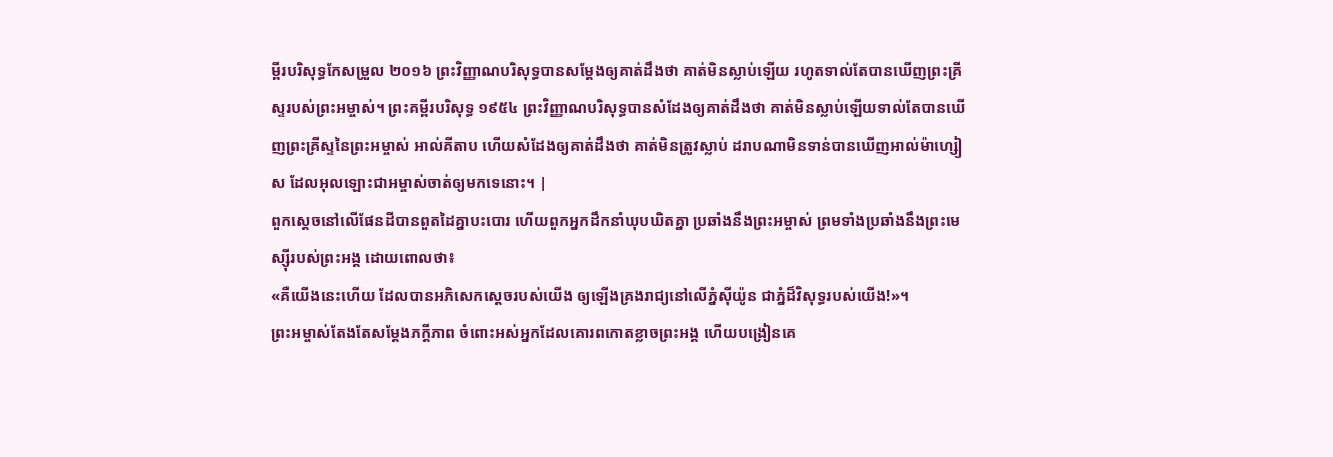ម្ពីរបរិសុទ្ធកែសម្រួល ២០១៦ ព្រះវិញ្ញាណបរិសុទ្ធបានសម្តែងឲ្យគាត់ដឹងថា គាត់មិនស្លាប់ឡើយ រហូតទាល់តែបានឃើញព្រះគ្រីស្ទរបស់ព្រះអម្ចាស់។ ព្រះគម្ពីរបរិសុទ្ធ ១៩៥៤ ព្រះវិញ្ញាណបរិសុទ្ធបានសំដែងឲ្យគាត់ដឹងថា គាត់មិនស្លាប់ឡើយទាល់តែបានឃើញព្រះគ្រីស្ទនៃព្រះអម្ចាស់ អាល់គីតាប ហើយសំដែងឲ្យគាត់ដឹងថា គាត់មិនត្រូវស្លាប់ ដរាបណាមិនទាន់បានឃើញអាល់ម៉ាហ្សៀស ដែលអុលឡោះជាអម្ចាស់ចាត់ឲ្យមកទេនោះ។ |
ពួកស្ដេចនៅលើផែនដីបានពួតដៃគ្នាបះបោរ ហើយពួកអ្នកដឹកនាំឃុបឃិតគ្នា ប្រឆាំងនឹងព្រះអម្ចាស់ ព្រមទាំងប្រឆាំងនឹងព្រះមេស្ស៊ីរបស់ព្រះអង្គ ដោយពោលថា៖
«គឺយើងនេះហើយ ដែលបានអភិសេកស្ដេចរបស់យើង ឲ្យឡើងគ្រងរាជ្យនៅលើភ្នំស៊ីយ៉ូន ជាភ្នំដ៏វិសុទ្ធរបស់យើង!»។
ព្រះអម្ចាស់តែងតែសម្តែងភក្ដីភាព ចំពោះអស់អ្នកដែលគោរពកោតខ្លាចព្រះអង្គ ហើយបង្រៀនគេ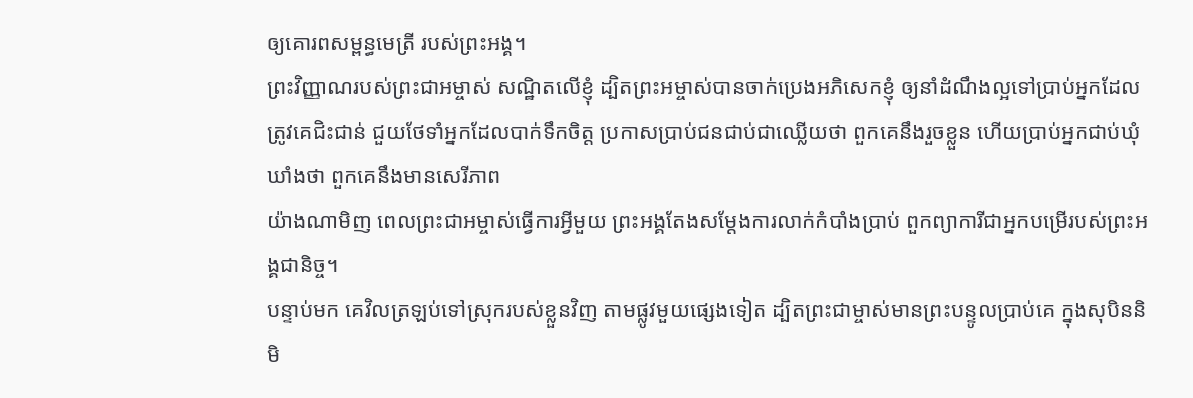ឲ្យគោរពសម្ពន្ធមេត្រី របស់ព្រះអង្គ។
ព្រះវិញ្ញាណរបស់ព្រះជាអម្ចាស់ សណ្ឋិតលើខ្ញុំ ដ្បិតព្រះអម្ចាស់បានចាក់ប្រេងអភិសេកខ្ញុំ ឲ្យនាំដំណឹងល្អទៅប្រាប់អ្នកដែលត្រូវគេជិះជាន់ ជួយថែទាំអ្នកដែលបាក់ទឹកចិត្ត ប្រកាសប្រាប់ជនជាប់ជាឈ្លើយថា ពួកគេនឹងរួចខ្លួន ហើយប្រាប់អ្នកជាប់ឃុំឃាំងថា ពួកគេនឹងមានសេរីភាព
យ៉ាងណាមិញ ពេលព្រះជាអម្ចាស់ធ្វើការអ្វីមួយ ព្រះអង្គតែងសម្តែងការលាក់កំបាំងប្រាប់ ពួកព្យាការីជាអ្នកបម្រើរបស់ព្រះអង្គជានិច្ច។
បន្ទាប់មក គេវិលត្រឡប់ទៅស្រុករបស់ខ្លួនវិញ តាមផ្លូវមួយផ្សេងទៀត ដ្បិតព្រះជាម្ចាស់មានព្រះបន្ទូលប្រាប់គេ ក្នុងសុបិននិមិ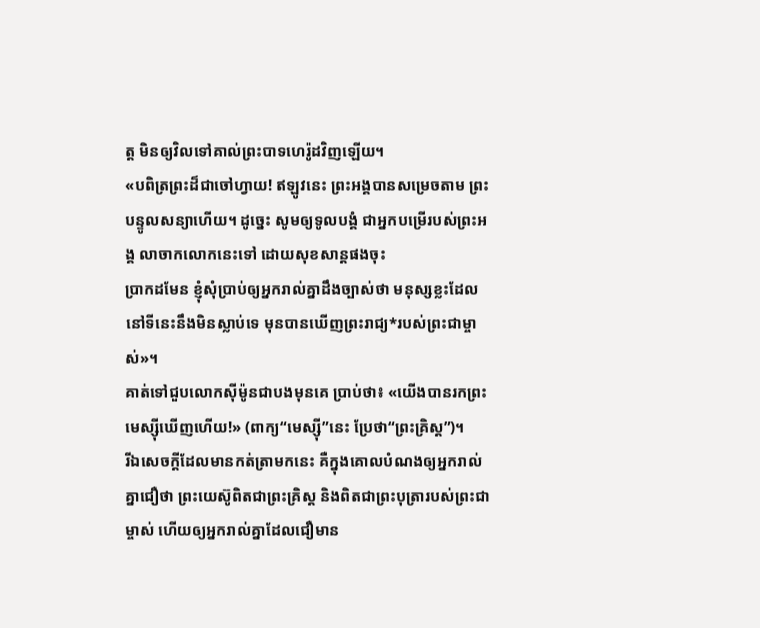ត្ត មិនឲ្យវិលទៅគាល់ព្រះបាទហេរ៉ូដវិញឡើយ។
«បពិត្រព្រះដ៏ជាចៅហ្វាយ! ឥឡូវនេះ ព្រះអង្គបានសម្រេចតាម ព្រះបន្ទូលសន្យាហើយ។ ដូច្នេះ សូមឲ្យទូលបង្គំ ជាអ្នកបម្រើរបស់ព្រះអង្គ លាចាកលោកនេះទៅ ដោយសុខសាន្តផងចុះ
ប្រាកដមែន ខ្ញុំសុំប្រាប់ឲ្យអ្នករាល់គ្នាដឹងច្បាស់ថា មនុស្សខ្លះដែលនៅទីនេះនឹងមិនស្លាប់ទេ មុនបានឃើញព្រះរាជ្យ*របស់ព្រះជាម្ចាស់»។
គាត់ទៅជួបលោកស៊ីម៉ូនជាបងមុនគេ ប្រាប់ថា៖ «យើងបានរកព្រះមេស្ស៊ីឃើញហើយ!» (ពាក្យ“មេស្ស៊ី”នេះ ប្រែថា“ព្រះគ្រិស្ត”)។
រីឯសេចក្ដីដែលមានកត់ត្រាមកនេះ គឺក្នុងគោលបំណងឲ្យអ្នករាល់គ្នាជឿថា ព្រះយេស៊ូពិតជាព្រះគ្រិស្ត និងពិតជាព្រះបុត្រារបស់ព្រះជាម្ចាស់ ហើយឲ្យអ្នករាល់គ្នាដែលជឿមាន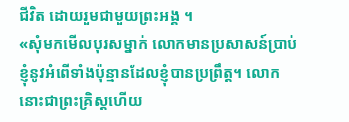ជីវិត ដោយរួមជាមួយព្រះអង្គ ។
«សុំមកមើលបុរសម្នាក់ លោកមានប្រសាសន៍ប្រាប់ខ្ញុំនូវអំពើទាំងប៉ុន្មានដែលខ្ញុំបានប្រព្រឹត្ត។ លោកនោះជាព្រះគ្រិស្តហើយ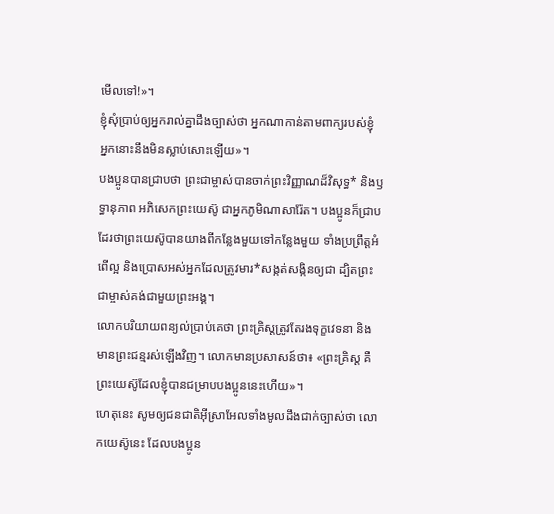មើលទៅ!»។
ខ្ញុំសុំប្រាប់ឲ្យអ្នករាល់គ្នាដឹងច្បាស់ថា អ្នកណាកាន់តាមពាក្យរបស់ខ្ញុំ អ្នកនោះនឹងមិនស្លាប់សោះឡើយ»។
បងប្អូនបានជ្រាបថា ព្រះជាម្ចាស់បានចាក់ព្រះវិញ្ញាណដ៏វិសុទ្ធ* និងឫទ្ធានុភាព អភិសេកព្រះយេស៊ូ ជាអ្នកភូមិណាសារ៉ែត។ បងប្អូនក៏ជ្រាបដែរថាព្រះយេស៊ូបានយាងពីកន្លែងមួយទៅកន្លែងមួយ ទាំងប្រព្រឹត្តអំពើល្អ និងប្រោសអស់អ្នកដែលត្រូវមារ*សង្កត់សង្កិនឲ្យជា ដ្បិតព្រះជាម្ចាស់គង់ជាមួយព្រះអង្គ។
លោកបរិយាយពន្យល់ប្រាប់គេថា ព្រះគ្រិស្តត្រូវតែរងទុក្ខវេទនា និងមានព្រះជន្មរស់ឡើងវិញ។ លោកមានប្រសាសន៍ថា៖ «ព្រះគ្រិស្ត គឺព្រះយេស៊ូដែលខ្ញុំបានជម្រាបបងប្អូននេះហើយ»។
ហេតុនេះ សូមឲ្យជនជាតិអ៊ីស្រាអែលទាំងមូលដឹងជាក់ច្បាស់ថា លោកយេស៊ូនេះ ដែលបងប្អូន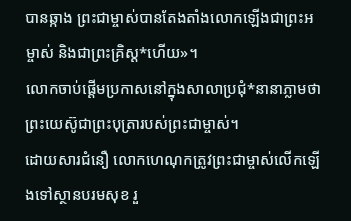បានឆ្កាង ព្រះជាម្ចាស់បានតែងតាំងលោកឡើងជាព្រះអម្ចាស់ និងជាព្រះគ្រិស្ត*ហើយ»។
លោកចាប់ផ្ដើមប្រកាសនៅក្នុងសាលាប្រជុំ*នានាភ្លាមថា ព្រះយេស៊ូជាព្រះបុត្រារបស់ព្រះជាម្ចាស់។
ដោយសារជំនឿ លោកហេណុកត្រូវព្រះជាម្ចាស់លើកឡើងទៅស្ថានបរមសុខ រួ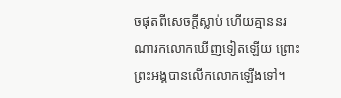ចផុតពីសេចក្ដីស្លាប់ ហើយគ្មាននរណារកលោកឃើញទៀតឡើយ ព្រោះព្រះអង្គបានលើកលោកឡើងទៅ។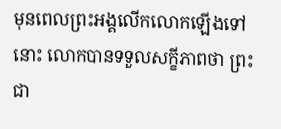មុនពេលព្រះអង្គលើកលោកឡើងទៅនោះ លោកបានទទួលសក្ខីភាពថា ព្រះជា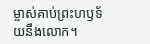ម្ចាស់គាប់ព្រះហឫទ័យនឹងលោក។